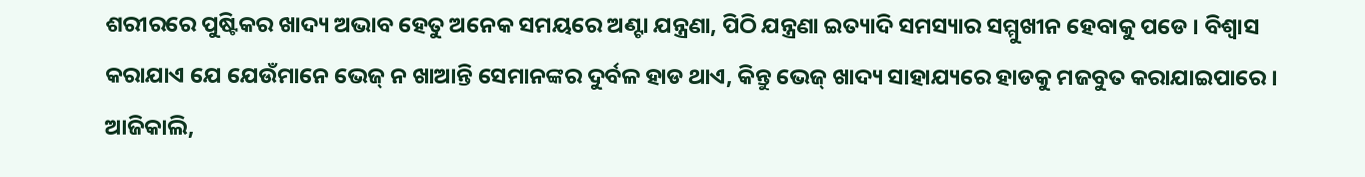ଶରୀରରେ ପୁଷ୍ଟିକର ଖାଦ୍ୟ ଅଭାବ ହେତୁ ଅନେକ ସମୟରେ ଅଣ୍ଟା ଯନ୍ତ୍ରଣା, ପିଠି ଯନ୍ତ୍ରଣା ଇତ୍ୟାଦି ସମସ୍ୟାର ସମ୍ମୁଖୀନ ହେବାକୁ ପଡେ । ବିଶ୍ବାସ କରାଯାଏ ଯେ ଯେଉଁମାନେ ଭେଜ୍ ନ ଖାଆନ୍ତି ସେମାନଙ୍କର ଦୁର୍ବଳ ହାଡ ଥାଏ, କିନ୍ତୁ ଭେଜ୍ ଖାଦ୍ୟ ସାହାଯ୍ୟରେ ହାଡକୁ ମଜବୁତ କରାଯାଇପାରେ । ଆଜିକାଲି,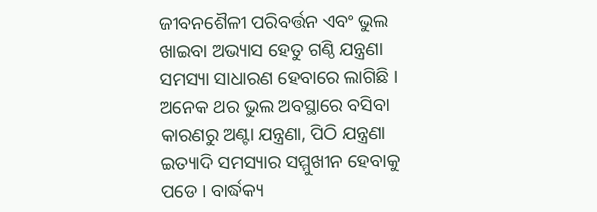ଜୀବନଶୈଳୀ ପରିବର୍ତ୍ତନ ଏବଂ ଭୁଲ ଖାଇବା ଅଭ୍ୟାସ ହେତୁ ଗଣ୍ଠି ଯନ୍ତ୍ରଣା ସମସ୍ୟା ସାଧାରଣ ହେବାରେ ଲାଗିଛି । ଅନେକ ଥର ଭୁଲ ଅବସ୍ଥାରେ ବସିବା କାରଣରୁ ଅଣ୍ଟା ଯନ୍ତ୍ରଣା, ପିଠି ଯନ୍ତ୍ରଣା ଇତ୍ୟାଦି ସମସ୍ୟାର ସମ୍ମୁଖୀନ ହେବାକୁ ପଡେ । ବାର୍ଦ୍ଧକ୍ୟ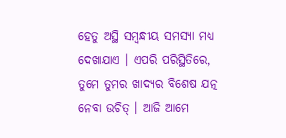ହେତୁ ଅସ୍ଥି ସମ୍ବନ୍ଧୀୟ ସମସ୍ୟା ମଧ୍ୟ ଦେଖାଯାଏ । ଏପରି ପରିସ୍ଥିତିରେ, ତୁମେ ତୁମର ଖାଦ୍ୟର ବିଶେଷ ଯତ୍ନ ନେବା ଉଚିତ୍ । ଆଜି ଆମେ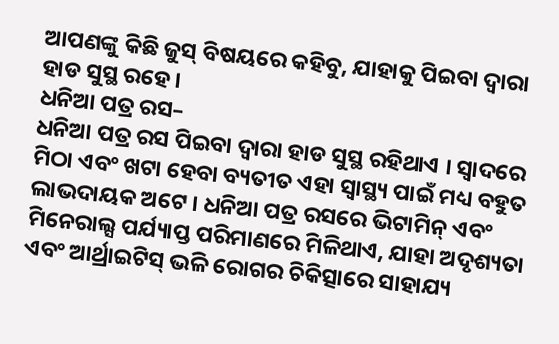ଆପଣଙ୍କୁ କିଛି ଜୁସ୍ ବିଷୟରେ କହିବୁ, ଯାହାକୁ ପିଇବା ଦ୍ବାରା ହାଡ ସୁସ୍ଥ ରହେ ।
ଧନିଆ ପତ୍ର ରସ–
ଧନିଆ ପତ୍ର ରସ ପିଇବା ଦ୍ୱାରା ହାଡ ସୁସ୍ଥ ରହିଥାଏ । ସ୍ୱାଦରେ ମିଠା ଏବଂ ଖଟା ହେବା ବ୍ୟତୀତ ଏହା ସ୍ୱାସ୍ଥ୍ୟ ପାଇଁ ମଧ୍ୟ ବହୁତ ଲାଭଦାୟକ ଅଟେ । ଧନିଆ ପତ୍ର ରସରେ ଭିଟାମିନ୍ ଏବଂ ମିନେରାଲ୍ସ ପର୍ଯ୍ୟାପ୍ତ ପରିମାଣରେ ମିଳିଥାଏ, ଯାହା ଅଦୃଶ୍ୟତା ଏବଂ ଆର୍ଥ୍ରାଇଟିସ୍ ଭଳି ରୋଗର ଚିକିତ୍ସାରେ ସାହାଯ୍ୟ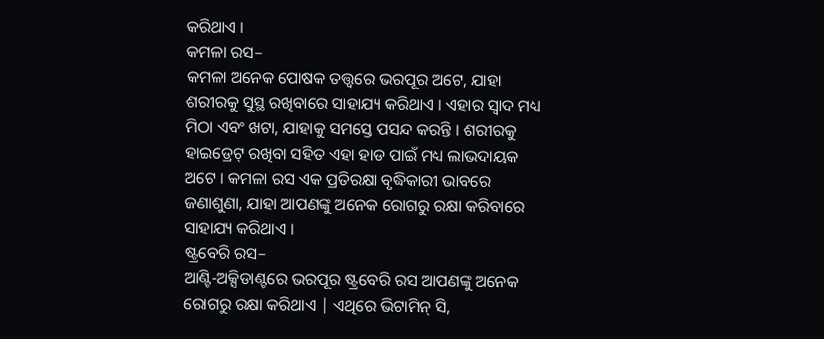କରିଥାଏ ।
କମଳା ରସ–
କମଳା ଅନେକ ପୋଷକ ତତ୍ତ୍ୱରେ ଭରପୂର ଅଟେ, ଯାହା ଶରୀରକୁ ସୁସ୍ଥ ରଖିବାରେ ସାହାଯ୍ୟ କରିଥାଏ । ଏହାର ସ୍ୱାଦ ମଧ୍ୟ ମିଠା ଏବଂ ଖଟା, ଯାହାକୁ ସମସ୍ତେ ପସନ୍ଦ କରନ୍ତି । ଶରୀରକୁ ହାଇଡ୍ରେଟ୍ ରଖିବା ସହିତ ଏହା ହାଡ ପାଇଁ ମଧ୍ୟ ଲାଭଦାୟକ ଅଟେ । କମଳା ରସ ଏକ ପ୍ରତିରକ୍ଷା ବୃଦ୍ଧିକାରୀ ଭାବରେ ଜଣାଶୁଣା, ଯାହା ଆପଣଙ୍କୁ ଅନେକ ରୋଗରୁ ରକ୍ଷା କରିବାରେ ସାହାଯ୍ୟ କରିଥାଏ ।
ଷ୍ଟ୍ରବେରି ରସ–
ଆଣ୍ଟି-ଅକ୍ସିଡାଣ୍ଟରେ ଭରପୂର ଷ୍ଟ୍ରବେରି ରସ ଆପଣଙ୍କୁ ଅନେକ ରୋଗରୁ ରକ୍ଷା କରିଥାଏ | ଏଥିରେ ଭିଟାମିନ୍ ସି,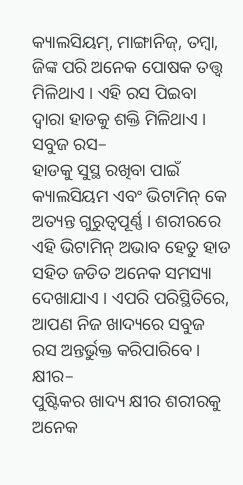କ୍ୟାଲସିୟମ୍, ମାଙ୍ଗାନିଜ୍, ତମ୍ବା, ଜିଙ୍କ ପରି ଅନେକ ପୋଷକ ତତ୍ତ୍ୱ ମିଳିଥାଏ । ଏହି ରସ ପିଇବା ଦ୍ୱାରା ହାଡକୁ ଶକ୍ତି ମିଳିଥାଏ ।
ସବୁଜ ରସ–
ହାଡକୁ ସୁସ୍ଥ ରଖିବା ପାଇଁ କ୍ୟାଲସିୟମ ଏବଂ ଭିଟାମିନ୍ କେ ଅତ୍ୟନ୍ତ ଗୁରୁତ୍ୱପୂର୍ଣ୍ଣ । ଶରୀରରେ ଏହି ଭିଟାମିନ୍ ଅଭାବ ହେତୁ ହାଡ ସହିତ ଜଡିତ ଅନେକ ସମସ୍ୟା ଦେଖାଯାଏ । ଏପରି ପରିସ୍ଥିତିରେ, ଆପଣ ନିଜ ଖାଦ୍ୟରେ ସବୁଜ ରସ ଅନ୍ତର୍ଭୁକ୍ତ କରିପାରିବେ ।
କ୍ଷୀର–
ପୁଷ୍ଟିକର ଖାଦ୍ୟ କ୍ଷୀର ଶରୀରକୁ ଅନେକ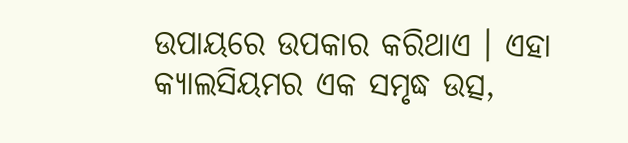ଉପାୟରେ ଉପକାର କରିଥାଏ । ଏହା କ୍ୟାଲସିୟମର ଏକ ସମୃଦ୍ଧ ଉତ୍ସ,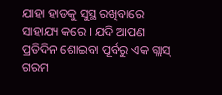ଯାହା ହାଡକୁ ସୁସ୍ଥ ରଖିବାରେ ସାହାଯ୍ୟ କରେ । ଯଦି ଆପଣ ପ୍ରତିଦିନ ଶୋଇବା ପୂର୍ବରୁ ଏକ ଗ୍ଲାସ୍ ଗରମ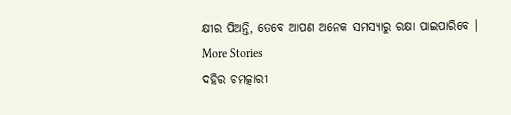କ୍ଷୀର ପିଅନ୍ତି, ତେବେ ଆପଣ ଅନେକ ସମସ୍ୟାରୁ ରକ୍ଷା ପାଇପାରିବେ ।
More Stories
ଦହିର ଚମତ୍କାରୀ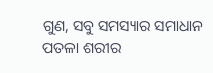ଗୁଣ, ସବୁ ସମସ୍ୟାର ସମାଧାନ
ପତଳା ଶରୀର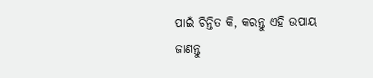ପାଇଁ ଚିନ୍ତିତ କି, କରନ୍ତୁ ଏହି ଉପାୟ
ଜାଣନ୍ତୁ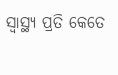ସ୍ବାସ୍ଥ୍ୟ ପ୍ରତି କେତେ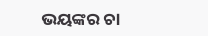ଭୟଙ୍କର ଚା